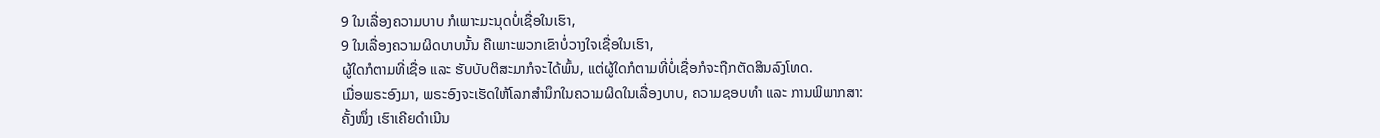9 ໃນເລື່ອງຄວາມບາບ ກໍເພາະມະນຸດບໍ່ເຊື່ອໃນເຮົາ,
9 ໃນເລື່ອງຄວາມຜິດບາບນັ້ນ ຄືເພາະພວກເຂົາບໍ່ວາງໃຈເຊື່ອໃນເຮົາ,
ຜູ້ໃດກໍຕາມທີ່ເຊື່ອ ແລະ ຮັບບັບຕິສະມາກໍຈະໄດ້ພົ້ນ, ແຕ່ຜູ້ໃດກໍຕາມທີ່ບໍ່ເຊື່ອກໍຈະຖືກຕັດສິນລົງໂທດ.
ເມື່ອພຣະອົງມາ, ພຣະອົງຈະເຮັດໃຫ້ໂລກສຳນຶກໃນຄວາມຜິດໃນເລື່ອງບາບ, ຄວາມຊອບທຳ ແລະ ການພິພາກສາ:
ຄັ້ງໜຶ່ງ ເຮົາເຄີຍດຳເນີນ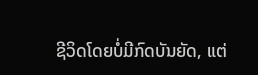ຊີວິດໂດຍບໍ່ມີກົດບັນຍັດ, ແຕ່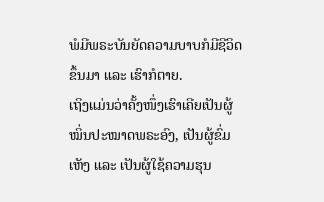ພໍມີພຣະບັນຍັດຄວາມບາບກໍມີຊີວິດຂຶ້ນມາ ແລະ ເຮົາກໍຕາຍ.
ເຖິງແມ່ນວ່າຄັ້ງໜຶ່ງເຮົາເຄີຍເປັນຜູ້ໝິ່ນປະໝາດພຣະອົງ, ເປັນຜູ້ຂົ່ມເຫັງ ແລະ ເປັນຜູ້ໃຊ້ຄວາມຮຸນ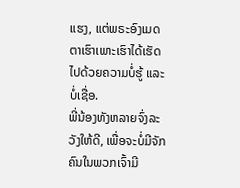ແຮງ, ແຕ່ພຣະອົງເມດຕາເຮົາເພາະເຮົາໄດ້ເຮັດໄປດ້ວຍຄວາມບໍ່ຮູ້ ແລະ ບໍ່ເຊື່ອ.
ພີ່ນ້ອງທັງຫລາຍຈົ່ງລະວັງໃຫ້ດີ, ເພື່ອຈະບໍ່ມີຈັກຄົນໃນພວກເຈົ້າມີ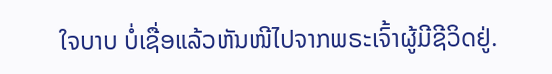ໃຈບາບ ບໍ່ເຊື່ອແລ້ວຫັນໜີໄປຈາກພຣະເຈົ້າຜູ້ມີຊີວິດຢູ່.